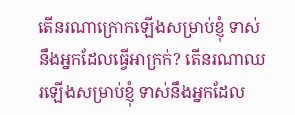តើនរណាក្រោកឡើងសម្រាប់ខ្ញុំ ទាស់នឹងអ្នកដែលធ្វើអាក្រក់? តើនរណាឈរឡើងសម្រាប់ខ្ញុំ ទាស់នឹងអ្នកដែល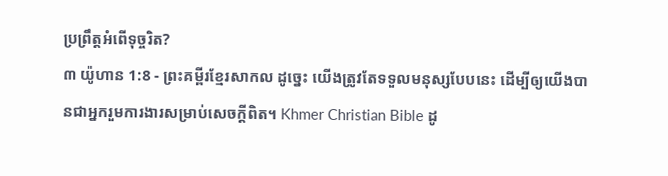ប្រព្រឹត្តអំពើទុច្ចរិត?
៣ យ៉ូហាន 1:8 - ព្រះគម្ពីរខ្មែរសាកល ដូច្នេះ យើងត្រូវតែទទួលមនុស្សបែបនេះ ដើម្បីឲ្យយើងបានជាអ្នករួមការងារសម្រាប់សេចក្ដីពិត។ Khmer Christian Bible ដូ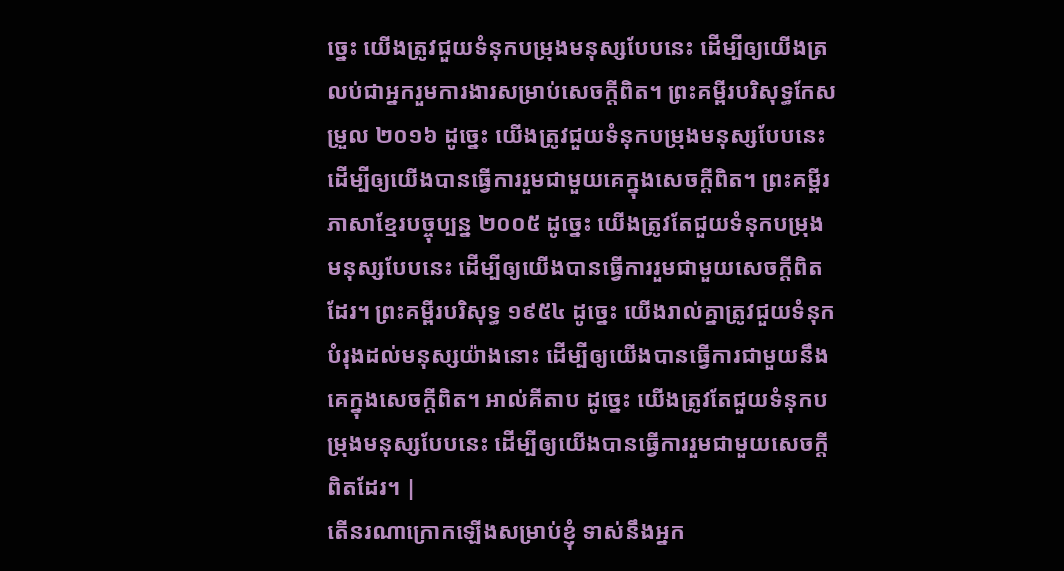ច្នេះ យើងត្រូវជួយទំនុកបម្រុងមនុស្សបែបនេះ ដើម្បីឲ្យយើងត្រលប់ជាអ្នករួមការងារសម្រាប់សេចក្ដីពិត។ ព្រះគម្ពីរបរិសុទ្ធកែសម្រួល ២០១៦ ដូច្នេះ យើងត្រូវជួយទំនុកបម្រុងមនុស្សបែបនេះ ដើម្បីឲ្យយើងបានធ្វើការរួមជាមួយគេក្នុងសេចក្ដីពិត។ ព្រះគម្ពីរភាសាខ្មែរបច្ចុប្បន្ន ២០០៥ ដូច្នេះ យើងត្រូវតែជួយទំនុកបម្រុងមនុស្សបែបនេះ ដើម្បីឲ្យយើងបានធ្វើការរួមជាមួយសេចក្ដីពិតដែរ។ ព្រះគម្ពីរបរិសុទ្ធ ១៩៥៤ ដូច្នេះ យើងរាល់គ្នាត្រូវជួយទំនុកបំរុងដល់មនុស្សយ៉ាងនោះ ដើម្បីឲ្យយើងបានធ្វើការជាមួយនឹងគេក្នុងសេចក្ដីពិត។ អាល់គីតាប ដូច្នេះ យើងត្រូវតែជួយទំនុកបម្រុងមនុស្សបែបនេះ ដើម្បីឲ្យយើងបានធ្វើការរួមជាមួយសេចក្ដីពិតដែរ។ |
តើនរណាក្រោកឡើងសម្រាប់ខ្ញុំ ទាស់នឹងអ្នក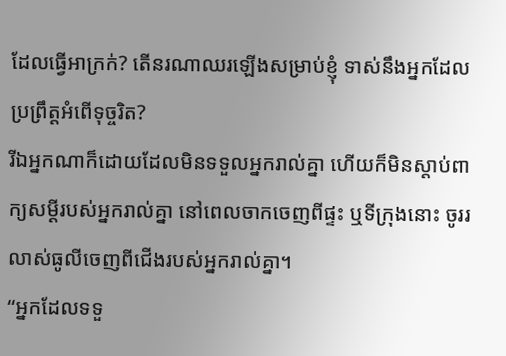ដែលធ្វើអាក្រក់? តើនរណាឈរឡើងសម្រាប់ខ្ញុំ ទាស់នឹងអ្នកដែលប្រព្រឹត្តអំពើទុច្ចរិត?
រីឯអ្នកណាក៏ដោយដែលមិនទទួលអ្នករាល់គ្នា ហើយក៏មិនស្ដាប់ពាក្យសម្ដីរបស់អ្នករាល់គ្នា នៅពេលចាកចេញពីផ្ទះ ឬទីក្រុងនោះ ចូររលាស់ធូលីចេញពីជើងរបស់អ្នករាល់គ្នា។
“អ្នកដែលទទួ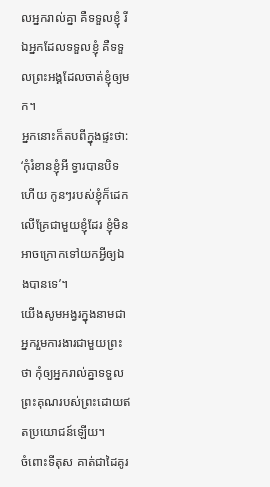លអ្នករាល់គ្នា គឺទទួលខ្ញុំ រីឯអ្នកដែលទទួលខ្ញុំ គឺទទួលព្រះអង្គដែលចាត់ខ្ញុំឲ្យមក។
អ្នកនោះក៏តបពីក្នុងផ្ទះថា: ‘កុំរំខានខ្ញុំអី ទ្វារបានបិទហើយ កូនៗរបស់ខ្ញុំក៏ដេកលើគ្រែជាមួយខ្ញុំដែរ ខ្ញុំមិនអាចក្រោកទៅយកអ្វីឲ្យឯងបានទេ’។
យើងសូមអង្វរក្នុងនាមជាអ្នករួមការងារជាមួយព្រះថា កុំឲ្យអ្នករាល់គ្នាទទួលព្រះគុណរបស់ព្រះដោយឥតប្រយោជន៍ឡើយ។
ចំពោះទីតុស គាត់ជាដៃគូរ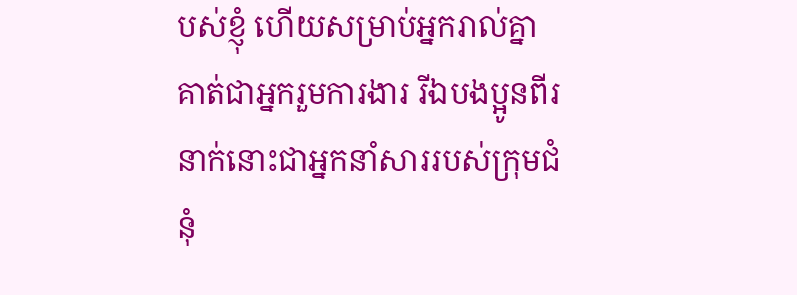បស់ខ្ញុំ ហើយសម្រាប់អ្នករាល់គ្នាគាត់ជាអ្នករួមការងារ រីឯបងប្អូនពីរនាក់នោះជាអ្នកនាំសាររបស់ក្រុមជំនុំ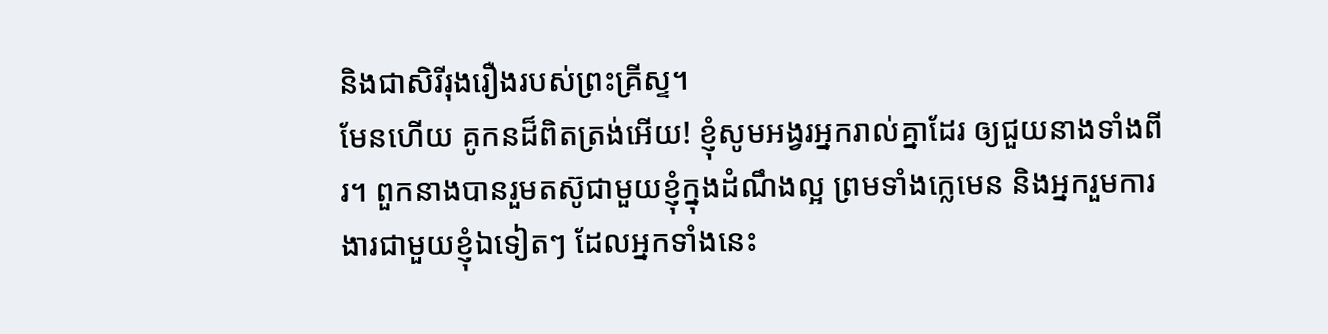និងជាសិរីរុងរឿងរបស់ព្រះគ្រីស្ទ។
មែនហើយ គូកនដ៏ពិតត្រង់អើយ! ខ្ញុំសូមអង្វរអ្នករាល់គ្នាដែរ ឲ្យជួយនាងទាំងពីរ។ ពួកនាងបានរួមតស៊ូជាមួយខ្ញុំក្នុងដំណឹងល្អ ព្រមទាំងក្លេមេន និងអ្នករួមការងារជាមួយខ្ញុំឯទៀតៗ ដែលអ្នកទាំងនេះ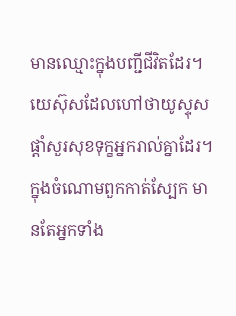មានឈ្មោះក្នុងបញ្ជីជីវិតដែរ។
យេស៊ុសដែលហៅថាយូស្ទុស ផ្ដាំសួរសុខទុក្ខអ្នករាល់គ្នាដែរ។ ក្នុងចំណោមពួកកាត់ស្បែក មានតែអ្នកទាំង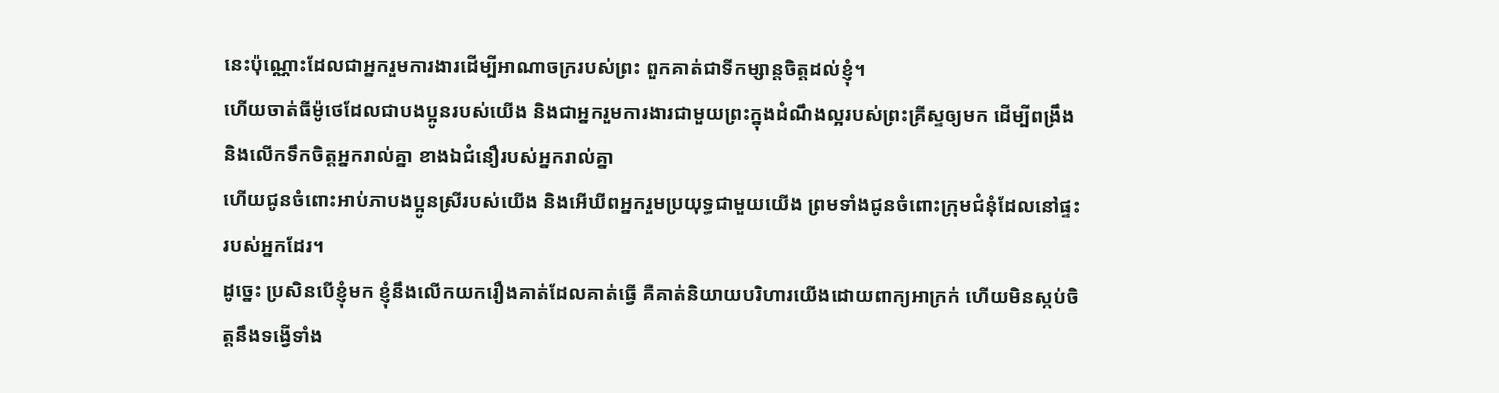នេះប៉ុណ្ណោះដែលជាអ្នករួមការងារដើម្បីអាណាចក្ររបស់ព្រះ ពួកគាត់ជាទីកម្សាន្តចិត្តដល់ខ្ញុំ។
ហើយចាត់ធីម៉ូថេដែលជាបងប្អូនរបស់យើង និងជាអ្នករួមការងារជាមួយព្រះក្នុងដំណឹងល្អរបស់ព្រះគ្រីស្ទឲ្យមក ដើម្បីពង្រឹង និងលើកទឹកចិត្តអ្នករាល់គ្នា ខាងឯជំនឿរបស់អ្នករាល់គ្នា
ហើយជូនចំពោះអាប់ភាបងប្អូនស្រីរបស់យើង និងអើឃីពអ្នករួមប្រយុទ្ធជាមួយយើង ព្រមទាំងជូនចំពោះក្រុមជំនុំដែលនៅផ្ទះរបស់អ្នកដែរ។
ដូច្នេះ ប្រសិនបើខ្ញុំមក ខ្ញុំនឹងលើកយករឿងគាត់ដែលគាត់ធ្វើ គឺគាត់និយាយបរិហារយើងដោយពាក្យអាក្រក់ ហើយមិនស្កប់ចិត្តនឹងទង្វើទាំង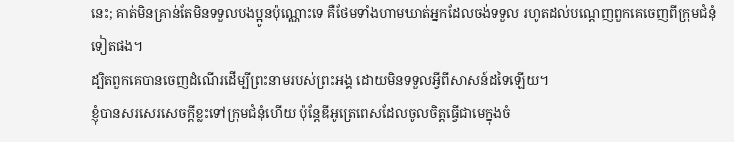នេះ; គាត់មិនគ្រាន់តែមិនទទួលបងប្អូនប៉ុណ្ណោះទេ គឺថែមទាំងហាមឃាត់អ្នកដែលចង់ទទួល រហូតដល់បណ្ដេញពួកគេចេញពីក្រុមជំនុំទៀតផង។
ដ្បិតពួកគេបានចេញដំណើរដើម្បីព្រះនាមរបស់ព្រះអង្គ ដោយមិនទទួលអ្វីពីសាសន៍ដទៃឡើយ។
ខ្ញុំបានសរសេរសេចក្ដីខ្លះទៅក្រុមជំនុំហើយ ប៉ុន្តែឌីអូត្រេពេសដែលចូលចិត្តធ្វើជាមេក្នុងចំ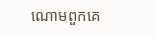ណោមពួកគេ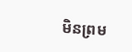មិនព្រម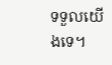ទទួលយើងទេ។